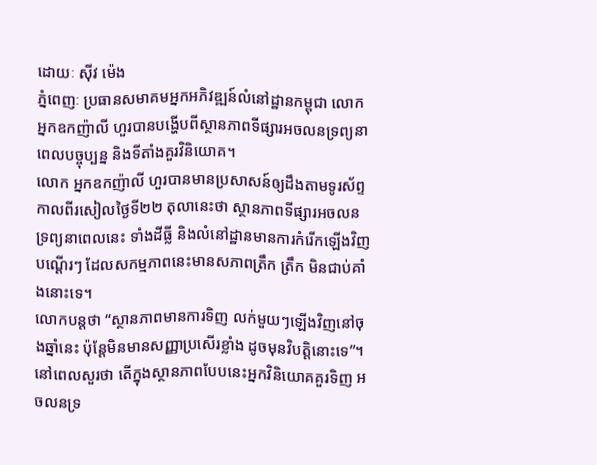ដោយៈ ស៊ីវ ម៉េង
ភ្នំពេញៈ ប្រធានសមាគមអ្នកអភិវឌ្ឍន៍លំនៅដ្ឋានកម្ពុជា លោក អ្នកឧកញ៉ាលី ហួរបានបង្ហើបពីស្ថានភាពទីផ្សារអចលនទ្រព្យនាពេលបច្ចុប្បន្ន និងទីតាំងគួរវិនិយោគ។
លោក អ្នកឧកញ៉ាលី ហួរបានមានប្រសាសន៍ឲ្យដឹងតាមទូរស័ព្ទកាលពីរសៀលថ្ងៃទី២២ តុលានេះថា ស្ថានភាពទីផ្សារអចលនទ្រព្យនាពេលនេះ ទាំងដីធ្លី និងលំនៅដ្ឋានមានការកំរើកឡើងវិញបណ្តើរៗ ដែលសកម្មភាពនេះមានសភាពត្រឹក ត្រឹក មិនជាប់គាំងនោះទេ។
លោកបន្តថា “ស្ថានភាពមានការទិញ លក់មួយៗឡើងវិញនៅចុងឆ្នាំនេះ ប៉ុន្តែមិនមានសញ្ញាប្រសើរខ្លាំង ដូចមុនវិបត្តិនោះទេ”។
នៅពេលសួរថា តើក្នុងស្ថានភាពបែបនេះអ្នកវិនិយោគគួរទិញ អចលនទ្រ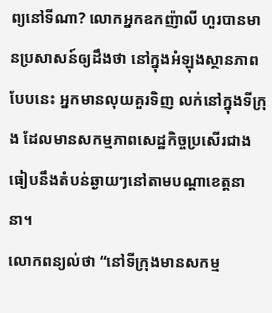ព្យនៅទីណា? លោកអ្នកឧកញ៉ាលី ហួរបានមានប្រសាសន៍ឲ្យដឹងថា នៅក្នុងអំឡុងស្ថានភាពបែបនេះ អ្នកមានលុយគួរទិញ លក់នៅក្នុងទីក្រុង ដែលមានសកម្មភាពសេដ្ឋកិច្ចប្រសើរជាង ធៀបនឹងតំបន់ឆ្ងាយៗនៅតាមបណ្តាខេត្តនានា។
លោកពន្យល់ថា “នៅទីក្រុងមានសកម្ម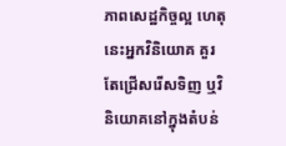ភាពសេដ្ឋកិច្ចល្អ ហេតុនេះអ្នកវិនិយោគ គួរតែជ្រើសរើសទិញ ឬវិនិយោគនៅក្នុងតំបន់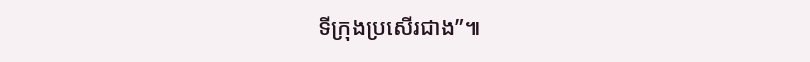ទីក្រុងប្រសើរជាង”៕